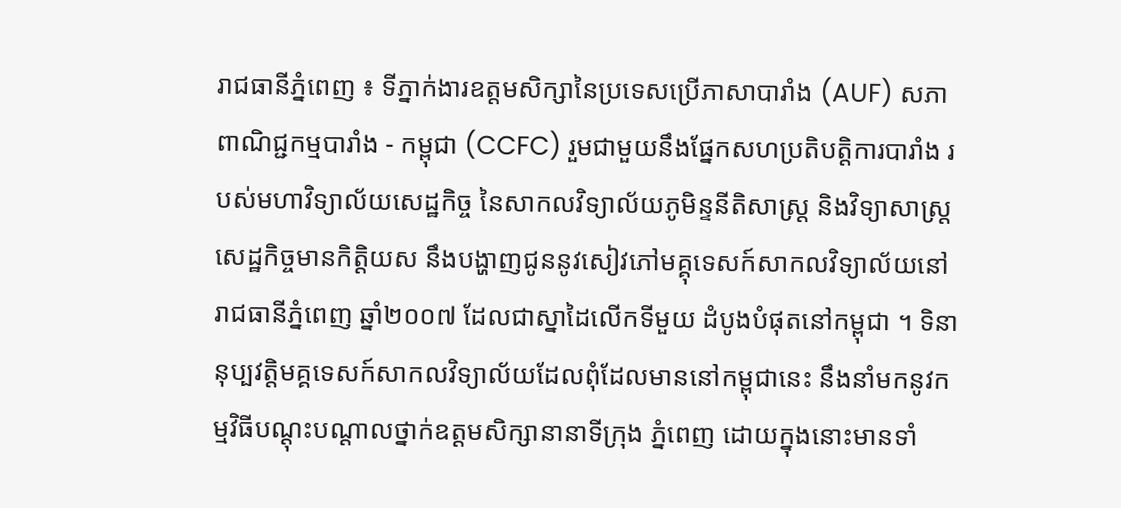រាជធានីភ្នំពេញ ៖ ទីភ្នាក់ងារឧត្ដមសិក្សានៃប្រទេសប្រើភាសាបារាំង (AUF) សភាពាណិជ្ជកម្មបារាំង - កម្ពុជា (CCFC) រួមជាមួយនឹងផ្នែកសហប្រតិបត្តិការបារាំង របស់មហាវិទ្យាល័យសេដ្ឋកិច្ច នៃសាកលវិទ្យាល័យភូមិន្ទនីតិសាស្ត្រ និងវិទ្យាសាស្ត្រសេដ្ឋកិច្ចមានកិត្តិយស នឹងបង្ហាញជូននូវសៀវភៅមគ្គុទេសក៍សាកលវិទ្យាល័យនៅរាជធានីភ្នំពេញ ឆ្នាំ២០០៧ ដែលជាស្នាដៃលើកទីមួយ ដំបូងបំផុតនៅកម្ពុជា ។ ទិនានុប្បវត្តិមគ្គទេសក៍សាកលវិទ្យាល័យដែលពុំដែលមាននៅកម្ពុជានេះ នឹងនាំមកនូវកម្មវិធីបណ្ដុះបណ្ដាលថ្នាក់ឧត្ដមសិក្សានានាទីក្រុង ភ្នំពេញ ដោយក្នុងនោះមានទាំ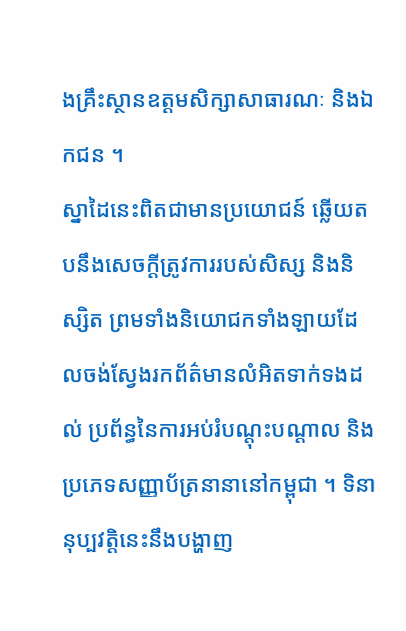ងគ្រឹះស្ថានឧត្ដមសិក្សាសាធារណៈ និងឯកជន ។
ស្នាដៃនេះពិតជាមានប្រយោជន៍ ឆ្លើយតបនឹងសេចក្ដីត្រូវការរបស់សិស្ស និងនិស្សិត ព្រមទាំងនិយោជកទាំងឡាយដែលចង់ស្វែងរកព័ត៌មានលំអិតទាក់ទងដល់ ប្រព័ន្ធនៃការអប់រំបណ្ដុះបណ្ដាល និងប្រភេទសញ្ញាប័ត្រនានានៅកម្ពុជា ។ ទិនានុប្បវត្តិនេះនឹងបង្ហាញ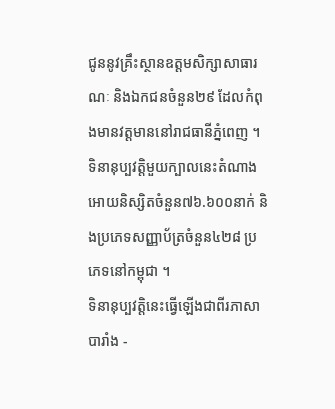ជូននូវគ្រឹះស្ថានឧត្ដមសិក្សាសាធារណៈ និងឯកជនចំនួន២៩ ដែលកំពុងមានវត្តមាននៅរាជធានីភ្នំពេញ ។ ទិនានុប្បវត្តិមួយក្បាលនេះតំណាងអោយនិស្សិតចំនួន៧៦.៦០០នាក់ និងប្រភេទសញ្ញាប័ត្រចំនួន៤២៨ ប្រភេទនៅកម្ពុជា ។
ទិនានុប្បវត្តិនេះធ្វើឡើងជាពីរភាសាបារាំង -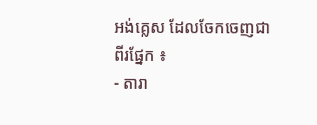អង់គ្លេស ដែលចែកចេញជាពីរផ្នែក ៖
- តារា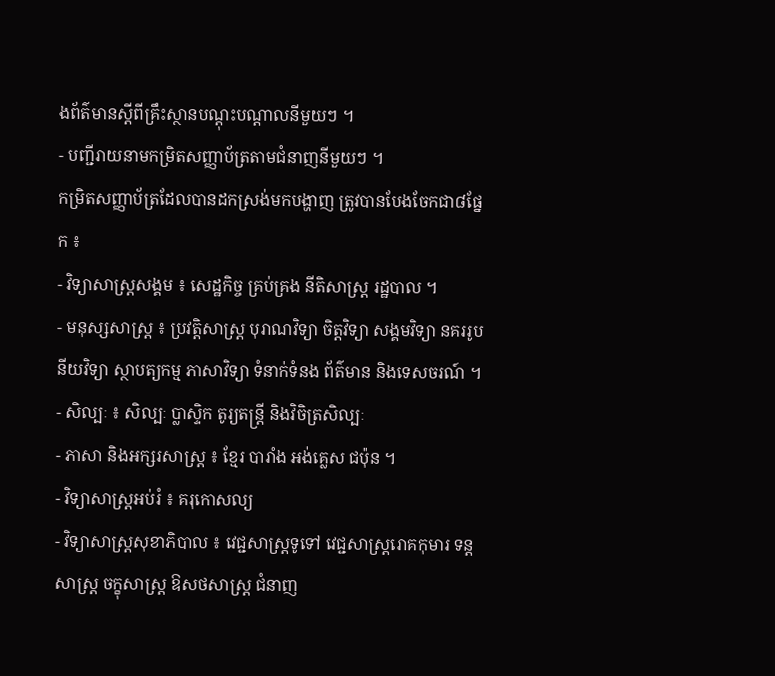ងព័ត៌មានស្ដីពីគ្រឹះស្ថានបណ្ដុះបណ្ដាលនីមួយៗ ។
- បញ្ជីរាយនាមកម្រិតសញ្ញាប័ត្រតាមជំនាញនីមួយៗ ។
កម្រិតសញ្ញាប័ត្រដែលបានដកស្រង់មកបង្ហាញ ត្រូវបានបែងចែកជា៨ផ្នែក ៖
- វិទ្យាសាស្ត្រសង្គម ៖ សេដ្ឋកិច្ច គ្រប់គ្រង នីតិសាស្ត្រ រដ្ឋបាល ។
- មនុស្សសាស្ត្រ ៖ ប្រវត្តិសាស្ត្រ បុរាណវិទ្យា ចិត្តវិទ្យា សង្គមវិទ្យា នគររូបនីយវិទ្យា ស្ថាបត្យកម្ម ភាសាវិទ្យា ទំនាក់ទំនង ព័ត៌មាន និងទេសចរណ៍ ។
- សិល្បៈ ៖ សិល្បៈ ប្លាស្ទិក តូរ្យតន្ត្រី និងវិចិត្រសិល្បៈ
- ភាសា និងអក្សរសាស្ត្រ ៖ ខ្មែរ បារាំង អង់គ្លេស ជប៉ុន ។
- វិទ្យាសាស្ត្រអប់រំ ៖ គរុកោសល្យ
- វិទ្យាសាស្ត្រសុខាភិបាល ៖ វេជ្ជសាស្ត្រទូទៅ វេជ្ជសាស្ត្ររោគកុមារ ទន្តសាស្ត្រ ចក្ខុសាស្ត្រ ឱសថសាស្ត្រ ជំនាញ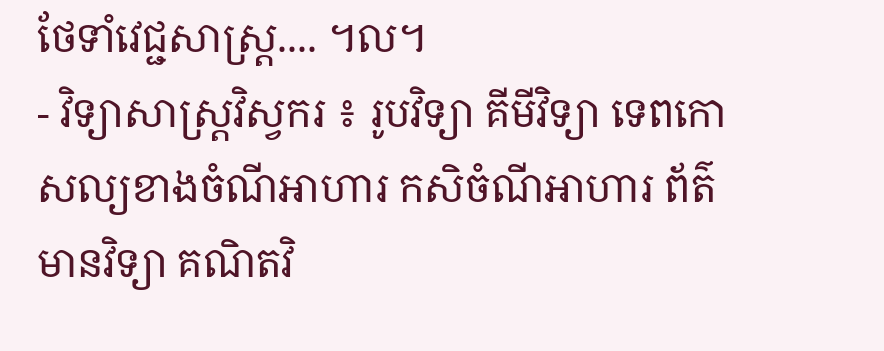ថែទាំវេជ្ជសាស្ត្រ.... ។ល។
- វិទ្យាសាស្ត្រវិស្វករ ៖ រូបវិទ្យា គីមីវិទ្យា ទេពកោសល្យខាងចំណីអាហារ កសិចំណីអាហារ ព័ត៌មានវិទ្យា គណិតវិ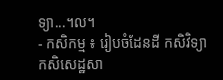ទ្យា...។ល។
- កសិកម្ម ៖ រៀបចំដែនដី កសិវិទ្យា កសិសេដ្ឋសា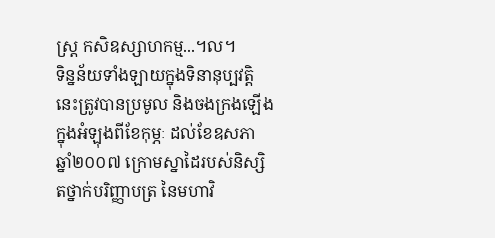ស្ត្រ កសិឧស្សាហកម្ម...។ល។
ទិន្នន័យទាំងឡាយក្នុងទិនានុប្បវត្តិនេះត្រូវបានប្រមូល និងចងក្រងឡើងក្នុងអំឡុងពីខែកុម្ភៈ ដល់ខែឧសភា ឆ្នាំ២០០៧ ក្រោមស្នាដៃរបស់និស្សិតថ្នាក់បរិញ្ញាបត្រ នៃមហាវិ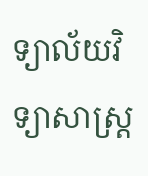ទ្យាល័យវិទ្យាសាស្ត្រ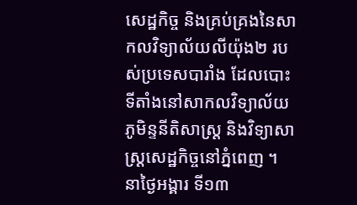សេដ្ឋកិច្ច និងគ្រប់គ្រងនៃសាកលវិទ្យាល័យលីយ៉ុង២ របស់ប្រទេសបារាំង ដែលបោះទីតាំងនៅសាកលវិទ្យាល័យភូមិន្ទនីតិសាស្ត្រ និងវិទ្យាសាស្ត្រសេដ្ឋកិច្ចនៅភ្នំពេញ ។
នាថ្ងៃអង្គារ ទី១៣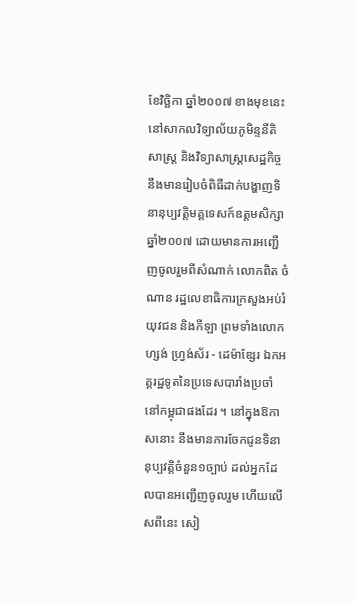ខែវិច្ឆិកា ឆ្នាំ២០០៧ ខាងមុខនេះនៅសាកលវិទ្យាល័យភូមិន្ទនីតិសាស្ត្រ និងវិទ្យាសាស្ត្រសេដ្ឋកិច្ច នឹងមានរៀបចំពិធីដាក់បង្ហាញទិនានុប្បវត្តិមគ្គទេសក៍ឧត្ដមសិក្សា ឆ្នាំ២០០៧ ដោយមានការអញ្ជើញចូលរួមពីសំណាក់ លោកពិត ចំណាន រដ្ឋលេខាធិការក្រសួងអប់រំ យុវជន និងកីឡា ព្រមទាំងលោក ហ្សង់ ហ្រ្វង់ស័រ - ដេម៉ាឌ្សែរ ឯកអគ្គរដ្ឋទូតនៃប្រទេសបារាំងប្រចាំនៅកម្ពុជាផងដែរ ។ នៅក្នុងឱកាសនោះ នឹងមានការចែកជូនទិនានុប្បវត្តិចំនួន១ច្បាប់ ដល់អ្នកដែលបានអញ្ជើញចូលរួម ហើយលើសពីនេះ សៀ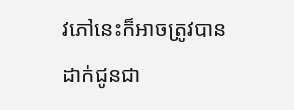វភៅនេះក៏អាចត្រូវបានដាក់ជូនជា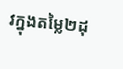វក្នុងតម្លៃ២ដុ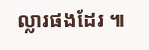ល្លារផងដែរ ៕